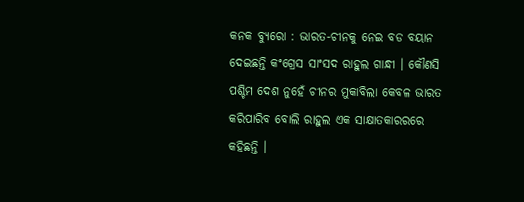କନକ ବ୍ୟୁରୋ : ଭାରତ-ଚୀନକୁ ନେଇ ବଡ ବୟାନ ଦେଇଛନ୍ତି କଂଗ୍ରେସ ସାଂସଦ ରାହୁଲ ଗାନ୍ଧୀ । କୌଣସି ପଶ୍ଚିମ ଦେଶ ନୁହେଁ ଚୀନର ମୁକାବିଲା କେବଳ ଭାରତ କରିପାରିବ ବୋଲି ରାହୁଲ ଏକ ସାକ୍ଷାତକାରରରେ କହିଛନ୍ତି ।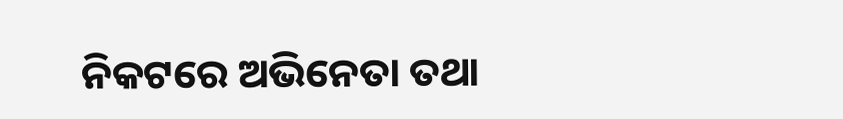ନିକଟରେ ଅଭିନେତା ତଥା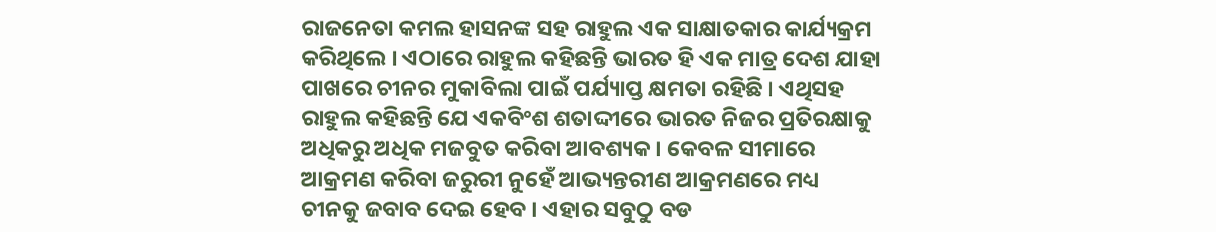ରାଜନେତା କମଲ ହାସନଙ୍କ ସହ ରାହୁଲ ଏକ ସାକ୍ଷାତକାର କାର୍ଯ୍ୟକ୍ରମ କରିଥିଲେ । ଏଠାରେ ରାହୁଲ କହିଛନ୍ତି ଭାରତ ହି ଏକ ମାତ୍ର ଦେଶ ଯାହା ପାଖରେ ଚୀନର ମୁକାବିଲା ପାଇଁ ପର୍ଯ୍ୟାପ୍ତ କ୍ଷମତା ରହିଛି । ଏଥିସହ ରାହୁଲ କହିଛନ୍ତି ଯେ ଏକବିଂଶ ଶତାଦ୍ଦୀରେ ଭାରତ ନିଜର ପ୍ରତିରକ୍ଷାକୁ ଅଧିକରୁ ଅଧିକ ମଜବୁତ କରିବା ଆବଶ୍ୟକ । କେବଳ ସୀମାରେ ଆକ୍ରମଣ କରିବା ଜରୁରୀ ନୁହେଁ ଆଭ୍ୟନ୍ତରୀଣ ଆକ୍ରମଣରେ ମଧ୍ୟ ଚୀନକୁ ଜବାବ ଦେଇ ହେବ । ଏହାର ସବୁଠୁ ବଡ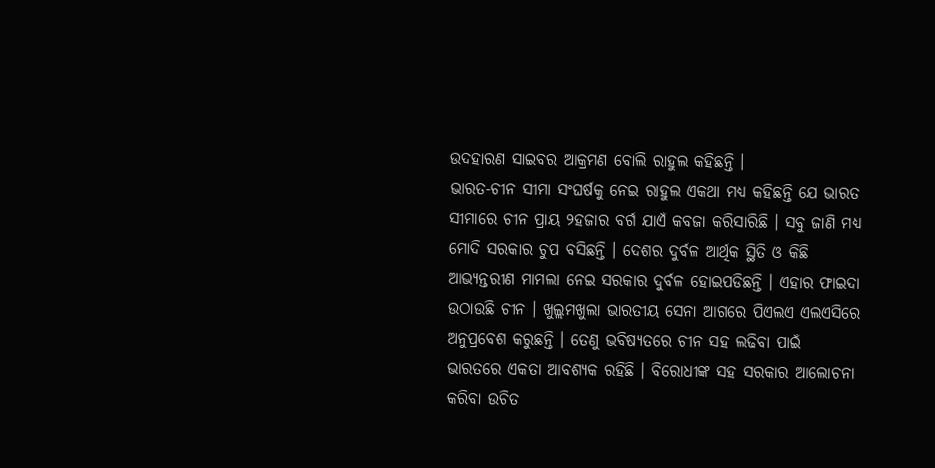ଉଦହାରଣ ସାଇବର ଆକ୍ରମଣ ବୋଲି ରାହୁଲ କହିଛନ୍ତି ।
ଭାରତ-ଚୀନ ସୀମା ସଂଘର୍ଷକୁ ନେଇ ରାହୁଲ ଏକଥା ମଧ୍ୟ କହିଛନ୍ତି ଯେ ଭାରତ ସୀମାରେ ଚୀନ ପ୍ରାୟ ୨ହଜାର ବର୍ଗ ଯାଏଁ କବଜା କରିସାରିଛି । ସବୁ ଜାଣି ମଧ୍ୟ ମୋଦି ସରକାର ଚୁପ ବସିଛନ୍ତି । ଦେଶର ଦୁର୍ବଳ ଆର୍ଥିକ ସ୍ଥିତି ଓ କିଛି ଆଭ୍ୟନ୍ତରୀଣ ମାମଲା ନେଇ ସରକାର ଦୁର୍ବଳ ହୋଇପଡିଛନ୍ତି । ଏହାର ଫାଇଦା ଉଠାଉଛି ଚୀନ । ଖୁଲ୍ଲମଖୁଲା ଭାରତୀୟ ସେନା ଆଗରେ ପିଏଲଏ ଏଲଏସିରେ ଅନୁପ୍ରବେଶ କରୁଛନ୍ତି । ତେଣୁ ଭବିଷ୍ୟତରେ ଚୀନ ସହ ଲଢିବା ପାଇଁ ଭାରତରେ ଏକତା ଆବଶ୍ୟକ ରହିଛି । ବିରୋଧୀଙ୍କ ସହ ସରକାର ଆଲୋଚନା କରିବା ଉଚିତ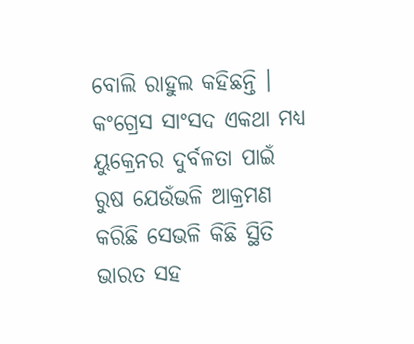ବୋଲି ରାହୁଲ କହିଛନ୍ତି । କଂଗ୍ରେସ ସାଂସଦ ଏକଥା ମଧ୍ୟ ୟୁକ୍ରେନର ଦୁର୍ବଳତା ପାଇଁ ରୁଷ ଯେଉଁଭଳି ଆକ୍ରମଣ କରିଛି ସେଭଳି କିଛି ସ୍ଥିତି ଭାରତ ସହ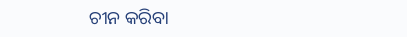ଚୀନ କରିବା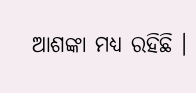ଆଶଙ୍କା ମଧ୍ୟ ରହିଛି ।